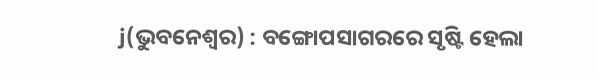j(ଭୁବନେଶ୍ୱର) : ବଙ୍ଗୋପସାଗରରେ ସୃଷ୍ଟି ହେଲା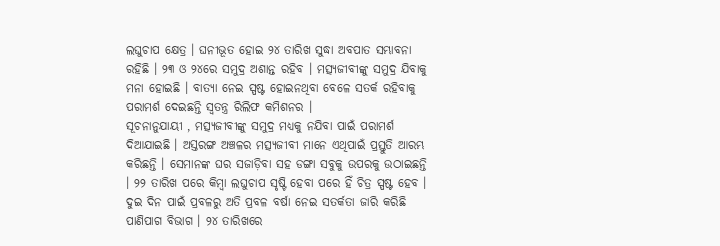ଲଘୁଚାପ କ୍ଷେତ୍ର । ଘନୀଭୂତ ହୋଇ ୨୪ ତାରିଖ ସୁଦ୍ଧା ଅବପାତ ସମ୍ଭାବନା ରହିଛି । ୨୩ ଓ ୨୪ରେ ସମୁଦ୍ର ଅଶାନ୍ତ ରହିବ । ମତ୍ସ୍ୟଜୀବୀଙ୍କୁ ସମୁଦ୍ର ଯିବାକୁ ମନା ହୋଇଛି । ବାତ୍ୟା ନେଇ ସ୍ପଷ୍ଟ ହୋଇନଥିବା ବେଳେ ସତର୍କ ରହିବାକୁ ପରାମର୍ଶ ଦେଇଛନ୍ତି ସ୍ୱତନ୍ତ୍ର ରିଲିଫ କମିଶନର ।
ସୂଚନାନୁଯାୟୀ , ମତ୍ସ୍ୟଜୀବୀଙ୍କୁ ସମୁଦ୍ର ମଧ୍ୟକୁ ନଯିବା ପାଇଁ ପରାମର୍ଶ ଦିଆଯାଇଛି । ଅସ୍ତରଙ୍ଗ ଅଞ୍ଚଳର ମତ୍ସ୍ୟଜୀବୀ ମାନେ ଏଥିପାଇଁ ପ୍ରସ୍ତୁତି ଆରମ୍ଭ କରିଛନ୍ତି । ସେମାନଙ୍କ ଘର ସଜାଡ଼ିବା ସହ ଡଙ୍ଗା ସବୁକୁ ଉପରକୁ ଉଠାଇଛନ୍ତି । ୨୨ ତାରିଖ ପରେ କିମ୍ବା ଲଘୁଚାପ ସୃଷ୍ଟି ହେବା ପରେ ହିଁ ଚିତ୍ର ସ୍ପଷ୍ଟ ହେବ । ଦୁଇ ଦିନ ପାଇଁ ପ୍ରବଳରୁ ଅତି ପ୍ରବଳ ବର୍ଷା ନେଇ ସତର୍କତା ଜାରି କରିଛି ପାଣିପାଗ ବିଭାଗ । ୨୪ ତାରିଖରେ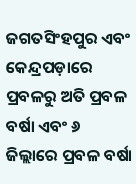ଜଗତସିଂହପୁର ଏବଂ କେନ୍ଦ୍ରପଡ଼ାରେ ପ୍ରବଳରୁ ଅତି ପ୍ରବଳ ବର୍ଷା ଏବଂ ୬ ଜିଲ୍ଲାରେ ପ୍ରବଳ ବର୍ଷା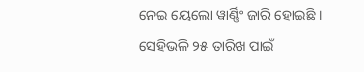ନେଇ ୟେଲୋ ୱାର୍ଣ୍ଣିଂ ଜାରି ହୋଇଛି । ସେହିଭଳି ୨୫ ତାରିଖ ପାଇଁ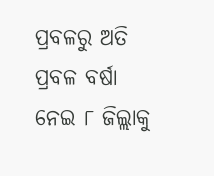ପ୍ରବଳରୁ ଅତି ପ୍ରବଳ ବର୍ଷା ନେଇ ୮ ଜିଲ୍ଲାକୁ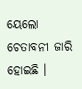ୟେଲୋ ଚେତାବନୀ ଜାରି ହୋଇଛି ।